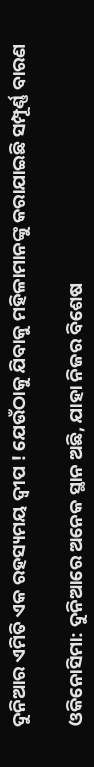ଦୁନିଆର ଏମିତି ଏକ ରହସ୍ୟମୟ ଦ୍ୱୀପ ! ଯେଉଁଠାକୁ ଯିବାକୁ ମହିଳାମାନଙ୍କୁ କରାଯାଇଛି ସମ୍ପୂର୍ଣ୍ଣ ବାରଣ

ଓକିନୋସିମା: ଦୁନିଆରେ ଅନେକ ସ୍ଥାନ ଅଛି, ଯାହା ନିଜର ବିଶେଷ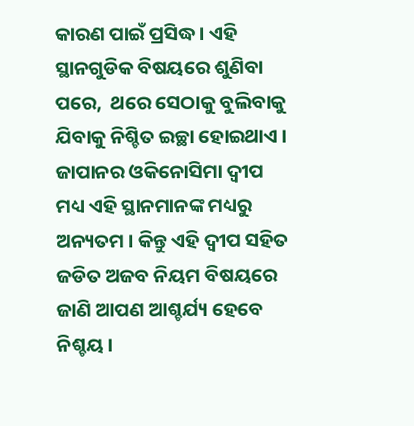କାରଣ ପାଇଁ ପ୍ରସିଦ୍ଧ । ଏହି ସ୍ଥାନଗୁଡିକ ବିଷୟରେ ଶୁଣିବା ପରେ,  ଥରେ ସେଠାକୁ ବୁଲିବାକୁ ଯିବାକୁ ନିଶ୍ଚିତ ଇଚ୍ଛା ହୋଇଥାଏ । ଜାପାନର ଓକିନୋସିମା ଦ୍ୱୀପ ମଧ୍ୟ ଏହି ସ୍ଥାନମାନଙ୍କ ମଧ୍ୟରୁ ଅନ୍ୟତମ । କିନ୍ତୁ ଏହି ଦ୍ୱୀପ ସହିତ ଜଡିତ ଅଜବ ନିୟମ ବିଷୟରେ ଜାଣି ଆପଣ ଆଶ୍ଚର୍ଯ୍ୟ ହେବେ ନିଶ୍ଚୟ ।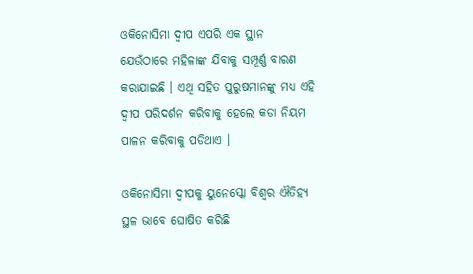ଓକିନୋସିମା ଦ୍ୱୀପ ଏପରି ଏକ ସ୍ଥାନ ଯେଉଁଠାରେ ମହିଳାଙ୍କ ଯିବାକୁ ସମ୍ପୂର୍ଣ୍ଣ ବାରଣ କରାଯାଇଛି । ଏଥି ସହିତ ପୁରୁଷମାନଙ୍କୁ ମଧ୍ୟ ଏହି ଦ୍ୱୀପ ପରିଦର୍ଶନ କରିବାକୁ ହେଲେ କଡା ନିୟମ ପାଳନ କରିବାକୁ ପଡିଥାଏ ।

ଓକିନୋସିମା ଦ୍ୱୀପକୁ ୟୁନେସ୍କୋ ବିଶ୍ୱର ଐତିହ୍ୟ ସ୍ଥଳ ଭାବେ ଘୋଷିତ କରିଛି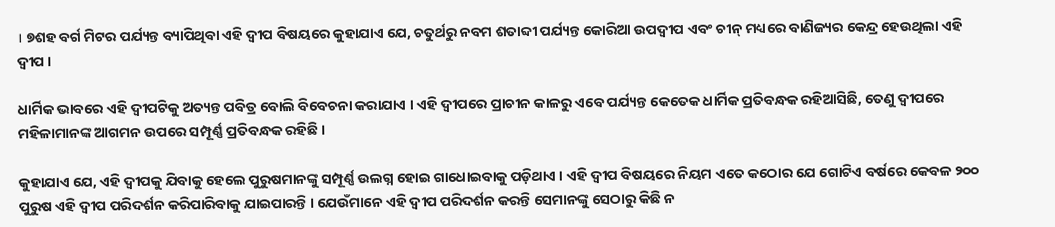। ୭ଶହ ବର୍ଗ ମିଟର ପର୍ଯ୍ୟନ୍ତ ବ୍ୟାପିଥିବା ଏହି ଦ୍ୱୀପ ବିଷୟରେ କୁହାଯାଏ ଯେ, ଚତୁର୍ଥରୁ ନବମ ଶତାବ୍ଦୀ ପର୍ଯ୍ୟନ୍ତ କୋରିଆ ଉପଦ୍ୱୀପ ଏବଂ ଚୀନ୍ ମଧ୍ୟରେ ବାଣିଜ୍ୟର କେନ୍ଦ୍ର ହେଉଥିଲା ଏହି ଦ୍ୱୀପ ।

ଧାର୍ମିକ ଭାବରେ ଏହି ଦ୍ୱୀପଟିକୁ ଅତ୍ୟନ୍ତ ପବିତ୍ର ବୋଲି ବିବେଚନା କରାଯାଏ । ଏହି ଦ୍ୱୀପରେ ପ୍ରାଚୀନ କାଳରୁ ଏବେ ପର୍ଯ୍ୟନ୍ତ କେତେକ ଧାର୍ମିକ ପ୍ରତିବନ୍ଧକ ରହିଆସିଛି, ତେଣୁ ଦ୍ୱୀପରେ ମହିଳାମାନଙ୍କ ଆଗମନ ଉପରେ ସମ୍ପୂର୍ଣ୍ଣ ପ୍ରତିବନ୍ଧକ ରହିଛି ।

କୁହାଯାଏ ଯେ, ଏହି ଦ୍ୱୀପକୁ ଯିବାକୁ ହେଲେ ପୁରୁଷମାନଙ୍କୁ ସମ୍ପୂର୍ଣ୍ଣ ଉଲଗ୍ନ ହୋଇ ଗାଧୋଇବାକୁ ପଡ଼ିଥାଏ । ଏହି ଦ୍ୱୀପ ବିଷୟରେ ନିୟମ ଏତେ କଠୋର ଯେ ଗୋଟିଏ ବର୍ଷରେ କେବଳ ୨୦୦ ପୁରୁଷ ଏହି ଦ୍ୱୀପ ପରିଦର୍ଶନ କରିପାରିବାକୁ ଯାଇପାରନ୍ତି । ଯେଉଁମାନେ ଏହି ଦ୍ୱୀପ ପରିଦର୍ଶନ କରନ୍ତି ସେମାନଙ୍କୁ ସେଠାରୁ କିଛି ନ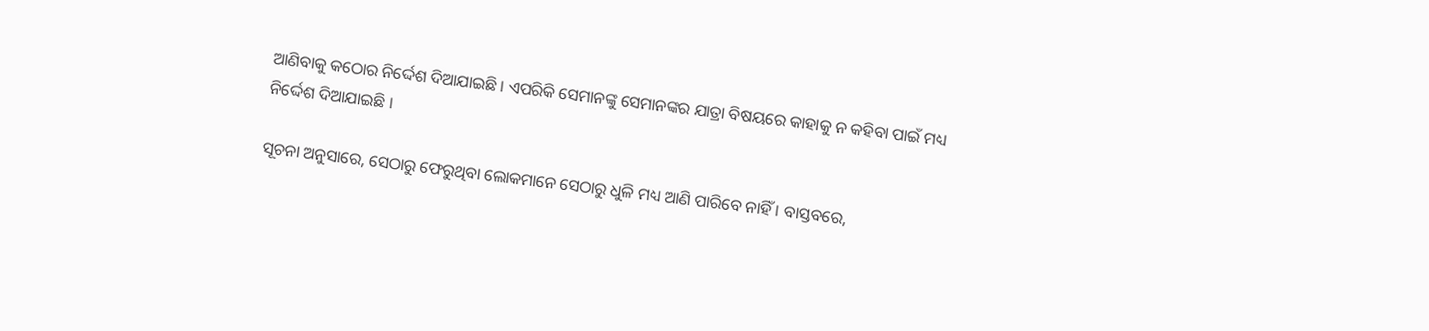ଆଣିବାକୁ କଠୋର ନିର୍ଦ୍ଦେଶ ଦିଆଯାଇଛି । ଏପରିକି ସେମାନଙ୍କୁ ସେମାନଙ୍କର ଯାତ୍ରା ବିଷୟରେ କାହାକୁ ନ କହିବା ପାଇଁ ମଧ୍ୟ ନିର୍ଦ୍ଦେଶ ଦିଆଯାଇଛି ।

ସୂଚନା ଅନୁସାରେ, ସେଠାରୁ ଫେରୁଥିବା ଲୋକମାନେ ସେଠାରୁ ଧୁଳି ମଧ୍ୟ ଆଣି ପାରିବେ ନାହିଁ । ବାସ୍ତବରେ,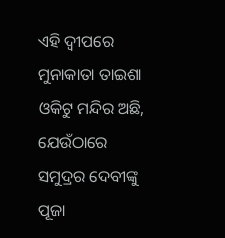ଏହି ଦ୍ୱୀପରେ ମୁନାକାତା ତାଇଶା ଓକିଟୁ ମନ୍ଦିର ଅଛି, ଯେଉଁଠାରେ ସମୁଦ୍ରର ଦେବୀଙ୍କୁ ପୂଜା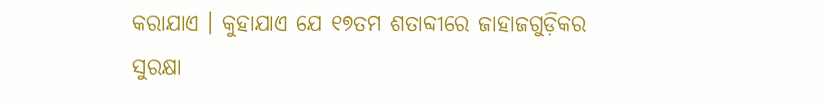କରାଯାଏ । କୁହାଯାଏ ଯେ ୧୭ତମ ଶତାବ୍ଦୀରେ ଜାହାଜଗୁଡ଼ିକର ସୁରକ୍ଷା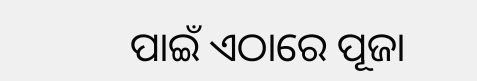ପାଇଁ ଏଠାରେ ପୂଜା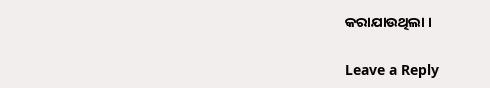କରାଯାଉଥିଲା ।

Leave a Reply